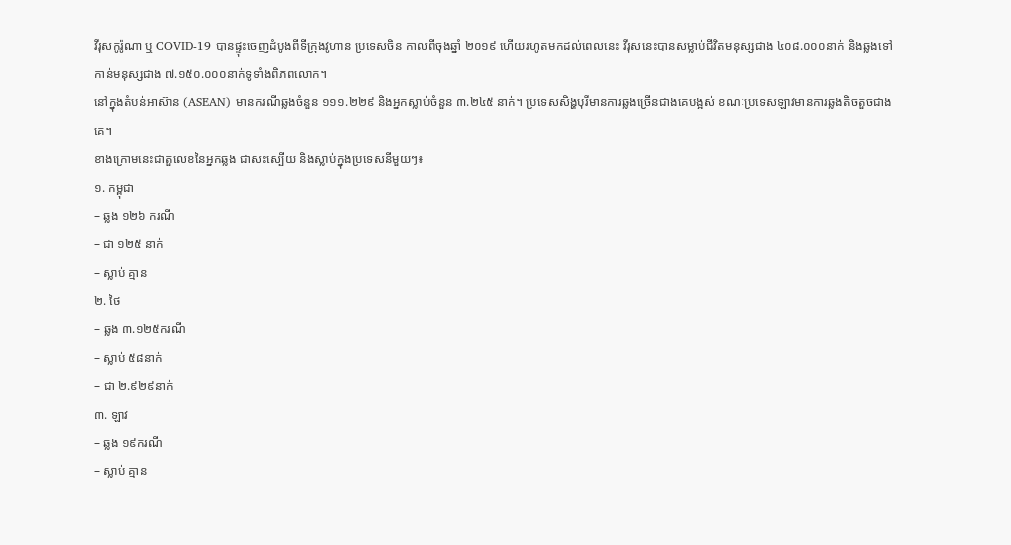វីរុសកូរ៉ូណា ឬ COVID-19 បានផ្ទុះចេញដំបូងពីទីក្រុងវូហាន ប្រទេសចិន កាលពីចុងឆ្នាំ ២០១៩ ហើយរហូតមកដល់ពេលនេះ វីរុសនេះបានសម្លាប់ជីវិតមនុស្សជាង ៤០៨.០០០នាក់ និងឆ្លងទៅកាន់មនុស្សជាង ៧.១៥០.០០០នាក់ទូទាំងពិភពលោក។
នៅក្នុងតំបន់អាស៊ាន (ASEAN) មានករណីឆ្លងចំនួន ១១១.២២៩ និងអ្នកស្លាប់ចំនួន ៣.២៤៥ នាក់។ ប្រទេសសិង្ហបុរីមានការឆ្លងច្រើនជាងគេបង្អស់ ខណៈប្រទេសឡាវមានការឆ្លងតិចតួចជាងគេ។
ខាងក្រោមនេះជាតួលេខនៃអ្នកឆ្លង ជាសះស្បើយ និងស្លាប់ក្នុងប្រទេសនីមួយៗ៖
១. កម្ពុជា
– ឆ្លង ១២៦ ករណី
– ជា ១២៥ នាក់
– ស្លាប់ គ្មាន
២. ថៃ
– ឆ្លង ៣.១២៥ករណី
– ស្លាប់ ៥៨នាក់
– ជា ២.៩២៩នាក់
៣. ឡាវ
– ឆ្លង ១៩ករណី
– ស្លាប់ គ្មាន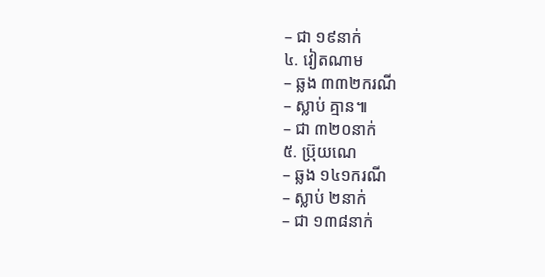– ជា ១៩នាក់
៤. វៀតណាម
– ឆ្លង ៣៣២ករណី
– ស្លាប់ គ្មាន៕
– ជា ៣២០នាក់
៥. ប្រ៊ុយណេ
– ឆ្លង ១៤១ករណី
– ស្លាប់ ២នាក់
– ជា ១៣៨នាក់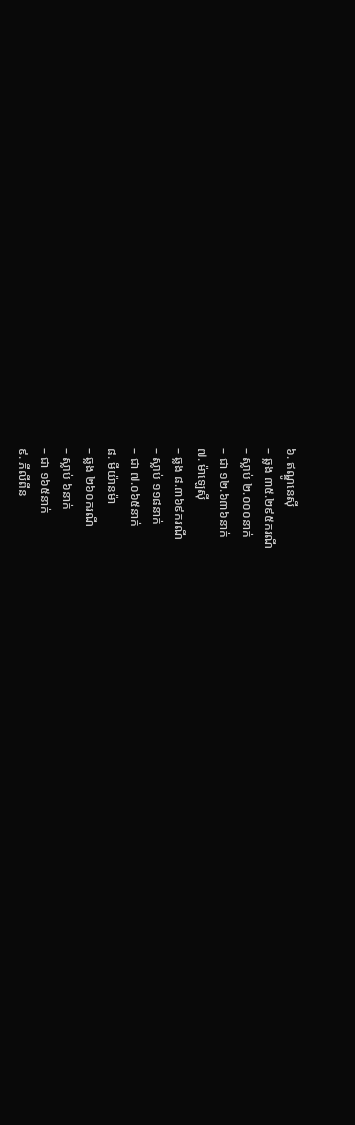៦. ឥណ្ឌូនេស៊ី
– ឆ្លង ៣៥.២៩៥ករណី
– ស្លាប់ ២.០០០នាក់
– ជា ១២.៦៣៦នាក់
៧. ម៉ាឡេស៊ី
– ឆ្លង ៨.៣៦៩ករណី
– ស្លាប់ ១១៨នាក់
– ជា ៧.០៦៥នាក់
៨. មីយ៉ានម៉ា
– ឆ្លង ២៦០ករណី
– ស្លាប់ ៦នាក់
– ជា ១៦៥នាក់
៩. ភីលីពីន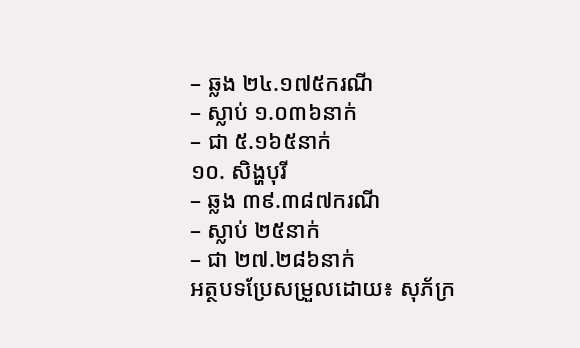– ឆ្លង ២៤.១៧៥ករណី
– ស្លាប់ ១.០៣៦នាក់
– ជា ៥.១៦៥នាក់
១០. សិង្ហបុរី
– ឆ្លង ៣៩.៣៨៧ករណី
– ស្លាប់ ២៥នាក់
– ជា ២៧.២៨៦នាក់
អត្ថបទប្រែសម្រួលដោយ៖ សុភ័ក្រ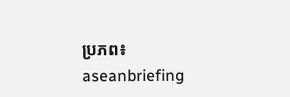ប្រភព៖ aseanbriefing